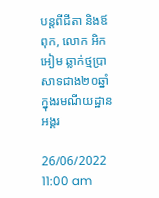បន្តពីជីតា និងឪពុក, លោក អិក អៀម ឆ្លាក់ថ្មប្រាសាទជាង២០ឆ្នាំក្នុងរមណីយដ្ឋានអង្គរ

26/06/2022 11:00 am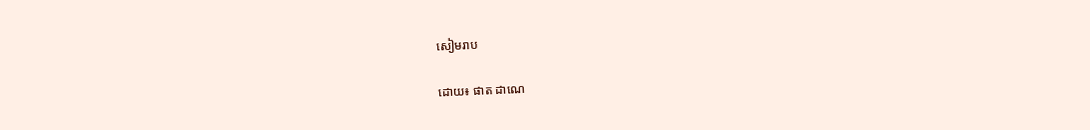សៀមរាប

ដោយ៖ ផាត ដាណេ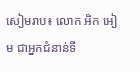សៀមរាប៖ លោក អិក អៀម ជាអ្នកជំនាន់ទី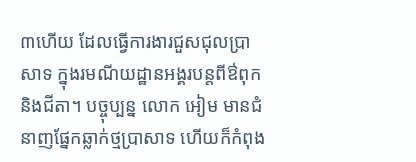៣ហើយ ដែលធ្វើការងារជួសជុលប្រាសាទ ក្នុងរមណីយដ្ឋានអង្គរបន្តពីឳពុក និងជីតា។ បច្ចុប្បន្ន លោក អៀម មានជំនាញផ្នែកឆ្លាក់ថ្មប្រាសាទ ហើយក៏កំពុង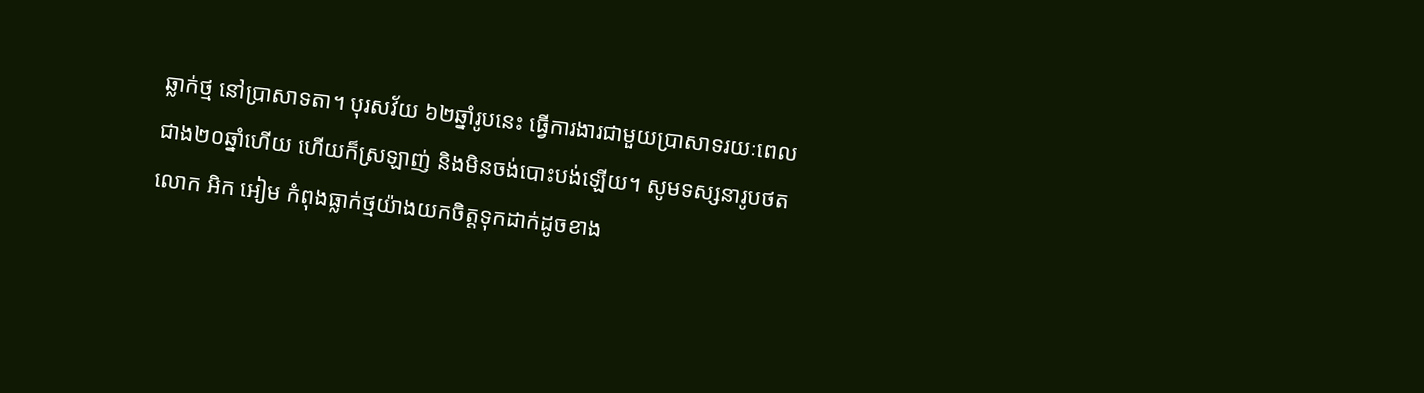ឆ្លាក់ថ្ម នៅប្រាសាទតា។ បុរសវ័យ ៦២ឆ្នាំរូបនេះ ធ្វើការងារជាមួយប្រាសាទរយៈពេលជាង២០ឆ្នាំហើយ ហើយក៏ស្រឡាញ់ និងមិនចង់បោះបង់ឡើយ។ សូមទស្សនារូបថតលោក អិក អៀម កំពុងធ្លាក់ថ្មយ៉ាងយកចិត្តទុកដាក់ដូចខាង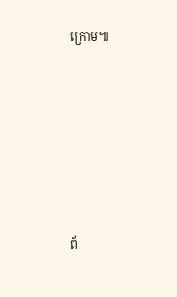ក្រោម៕







ព័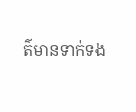ត៌មានទាក់ទង